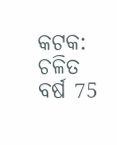କଟକ: ଚଳିତ ବର୍ଷ 75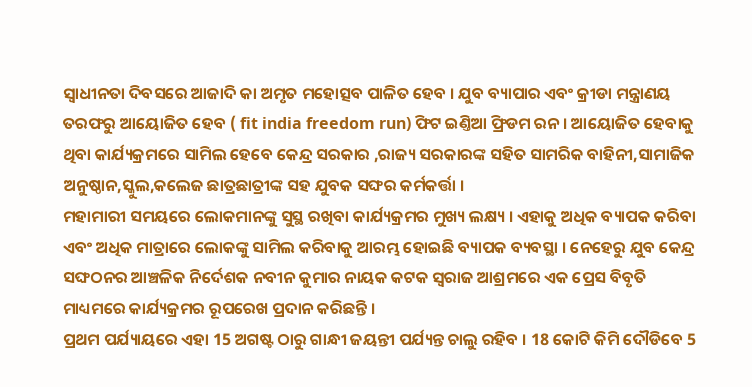ସ୍ୱାଧୀନତା ଦିବସରେ ଆଜାଦି କା ଅମୃତ ମହୋତ୍ସବ ପାଳିତ ହେବ । ଯୁବ ବ୍ୟାପାର ଏବଂ କ୍ରୀଡା ମନ୍ତ୍ରାଣୟ ତରଫରୁ ଆୟୋଜିତ ହେବ ( fit india freedom run) ଫିଟ ଇଣ୍ତିଆ ଫ୍ରିଡମ ରନ । ଆୟୋଜିତ ହେବାକୁ ଥିବା କାର୍ଯ୍ୟକ୍ରମରେ ସାମିଲ ହେବେ କେନ୍ଦ୍ର ସରକାର ,ରାଜ୍ୟ ସରକାରଙ୍କ ସହିତ ସାମରିକ ବାହିନୀ,ସାମାଜିକ ଅନୁଷ୍ଠାନ,ସ୍କୁଲ,କଲେଜ ଛାତ୍ରଛାତ୍ରୀଙ୍କ ସହ ଯୁବକ ସଙ୍ଘର କର୍ମକର୍ତ୍ତା ।
ମହାମାରୀ ସମୟରେ ଲୋକମାନଙ୍କୁ ସୁସ୍ଥ ରଖିବା କାର୍ଯ୍ୟକ୍ରମର ମୁଖ୍ୟ ଲକ୍ଷ୍ୟ । ଏହାକୁ ଅଧିକ ବ୍ୟାପକ କରିବା ଏବଂ ଅଧିକ ମାତ୍ରାରେ ଲୋକଙ୍କୁ ସାମିଲ କରିବାକୁ ଆରମ୍ଭ ହୋଇଛି ବ୍ୟାପକ ବ୍ୟବସ୍ଥା । ନେହେରୁ ଯୁବ କେନ୍ଦ୍ର ସଙ୍ଘଠନର ଆଞ୍ଚଳିକ ନିର୍ଦେଶକ ନବୀନ କୁମାର ନାୟକ କଟକ ସ୍ୱରାଜ ଆଶ୍ରମରେ ଏକ ପ୍ରେସ ବିବୃତି ମାଧ୍ୟମରେ କାର୍ଯ୍ୟକ୍ରମର ରୂପରେଖ ପ୍ରଦାନ କରିଛନ୍ତି ।
ପ୍ରଥମ ପର୍ଯ୍ୟାୟରେ ଏହା 15 ଅଗଷ୍ଟ ଠାରୁ ଗାନ୍ଧୀ ଜୟନ୍ତୀ ପର୍ଯ୍ୟନ୍ତ ଚାଲୁ ରହିବ । 18 କୋଟି କିମି ଦୌଡିବେ 5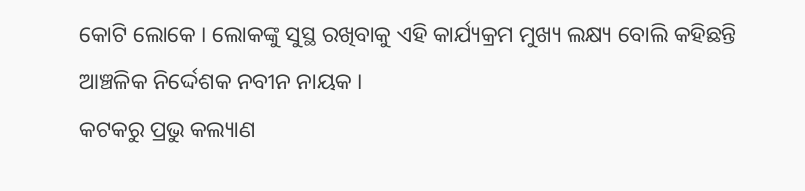କୋଟି ଲୋକେ । ଲୋକଙ୍କୁ ସୁସ୍ଥ ରଖିବାକୁ ଏହି କାର୍ଯ୍ୟକ୍ରମ ମୁଖ୍ୟ ଲକ୍ଷ୍ୟ ବୋଲି କହିଛନ୍ତି ଆଞ୍ଚଳିକ ନିର୍ଦ୍ଦେଶକ ନବୀନ ନାୟକ ।
କଟକରୁ ପ୍ରଭୁ କଲ୍ୟାଣ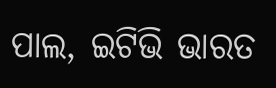ପାଲ, ଇଟିଭି ଭାରତ